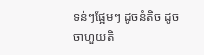ទន់ៗផ្អែមៗ ដូចនំតិច ដូចចាហួយតិ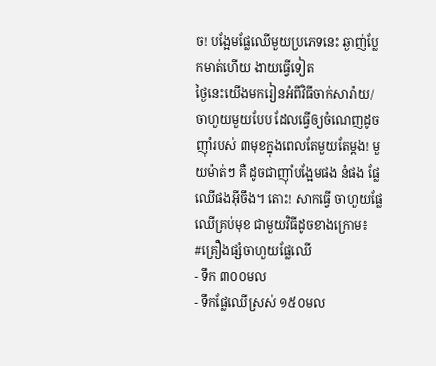ច! បង្អែមផ្លែឈើមួយប្រភេទនេះ ឆ្ងាញ់ប្លែកមាត់ហើយ ងាយធ្វើទៀត
ថ្ងៃនេះយើងមករៀនអំពីវិធីចាក់សារ៉ាយ/ចាហួយមួយបែប ដែលធ្វើឲ្យចំណេញដូចញ៉ាំរបស់ ៣មុខក្នុងពេលតែមួយតែម្តង! មួយម៉ាត់ៗ គឺ ដូចជាញ៉ាំបង្អែមផង នំផង ផ្លែឈើផងអ៊ីចឹង។ តោះ! សាកធ្វើ ចាហួយផ្លែឈើគ្រប់មុខ ជាមួយវិធីដូចខាងក្រោម៖
#គ្រឿងផ្សំចាហួយផ្លែឈើ
- ទឹក ៣០០មល
- ទឹកផ្លែឈើស្រស់ ១៥០មល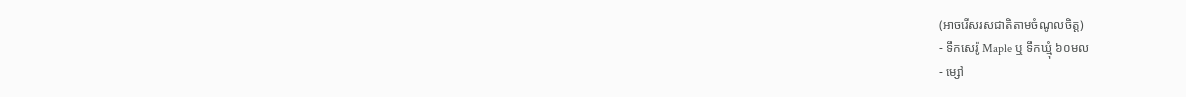(អាចរើសរសជាតិតាមចំណូលចិត្ត)
- ទឹកសេរ៉ូ Maple ឬ ទឹកឃ្មុំ ៦០មល
- ម្សៅ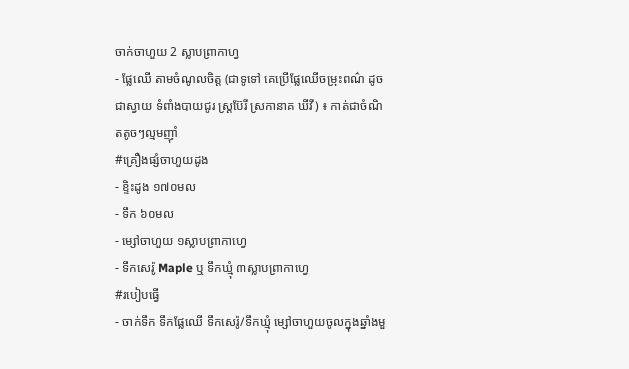ចាក់ចាហួយ 2 ស្លាបព្រាកាហ្វ
- ផ្លែឈើ តាមចំណូលចិត្ត (ជាទូទៅ គេប្រើផ្លែឈើចម្រុះពណ៌ ដូចជាស្វាយ ទំពាំងបាយជូរ ស្ត្រប៊ែរី ស្រកានាគ ឃីវី) ៖ កាត់ជាចំណិតតូចៗល្មមញ៉ាំ
#គ្រឿងផ្សំចាហួយដូង
- ខ្ទិះដូង ១៧០មល
- ទឹក ៦០មល
- ម្សៅចាហួយ ១ស្លាបព្រាកាហ្វេ
- ទឹកសេរ៉ូ Maple ឬ ទឹកឃ្មុំ ៣ស្លាបព្រាកាហ្វេ
#របៀបធ្វើ
- ចាក់ទឹក ទឹកផ្លែឈើ ទឹកសេរ៉ូ/ទឹកឃ្មុំ ម្សៅចាហួយចូលក្នុងឆ្នាំងមួ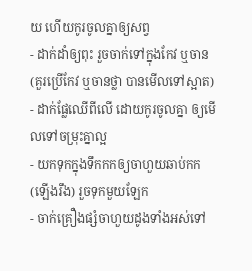យ ហើយកូរចូលគ្នាឲ្យសព្វ
- ដាក់ដាំឲ្យពុះ រួចចាក់ទៅក្នុងកែវ ឬចាន (គួរប្រើកែវ ឬចានថ្លា បានមើលទៅស្អាត)
- ដាក់ផ្លែឈើពីលើ ដោយកូរចូលគ្នា ឲ្យមើលទៅចម្រុះគ្នាល្អ
- យកទុកក្នុងទឹកកកឲ្យចាហួយឆាប់កក (ឡើងរឹង) រួចទុកមួយឡែក
- ចាក់គ្រឿងផ្សំចាហួយដូងទាំងអស់ទៅ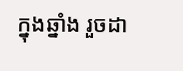ក្នុងឆ្នាំង រួចដា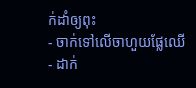ក់ដាំឲ្យពុះ
- ចាក់ទៅលើចាហួយផ្លែឈើ
- ដាក់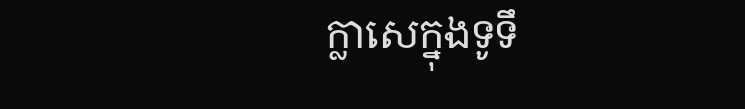ក្លាសេក្នុងទូទឹ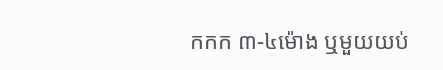កកក ៣-៤ម៉ោង ឬមួយយប់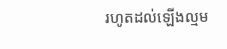រហូតដល់ឡើងល្មម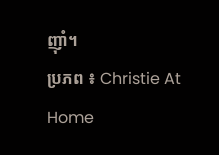ញ៉ាំ។
ប្រភព ៖ Christie At Home